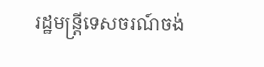រដ្ឋមន្ត្រីទេសចរណ៍ចង់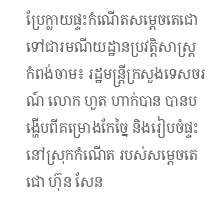ប្រែក្លាយផ្ទះកំណើតសម្តេចតេជោ ទៅជារមណីយដ្ឋានប្រវត្តិសាស្ត្រ
កំពង់ចាម៖ រដ្ឋមន្ត្រីក្រសួងទេសចរណ៍ លោក ហួត ហាក់បាន បានបង្ហើបពីគម្រោងកែច្នៃ និងរៀបចំផ្ទះនៅស្រុកកំណើត របស់សម្ដេចតេជោ ហ៊ុន សែន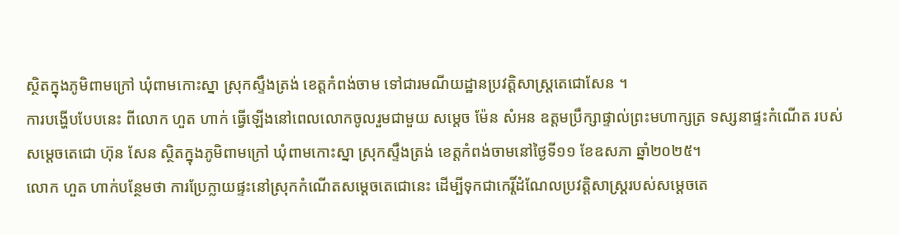ស្ថិតក្នុងភូមិពាមក្រៅ ឃុំពាមកោះស្នា ស្រុកស្ទឹងត្រង់ ខេត្តកំពង់ចាម ទៅជារមណីយដ្ឋានប្រវត្តិសាស្ត្រតេជោសែន ។
ការបង្ហើបបែបនេះ ពីលោក ហួត ហាក់ ធ្វើឡើងនៅពេលលោកចូលរួមជាមួយ សម្ដេច ម៉ែន សំអន ឧត្តមប្រឹក្សាផ្ទាល់ព្រះមហាក្សត្រ ទស្សនាផ្ទះកំណើត របស់ សម្ដេចតេជោ ហ៊ុន សែន ស្ថិតក្នុងភូមិពាមក្រៅ ឃុំពាមកោះស្នា ស្រុកស្ទឹងត្រង់ ខេត្តកំពង់ចាមនៅថ្ងៃទី១១ ខែឧសភា ឆ្នាំ២០២៥។
លោក ហួត ហាក់បន្ថែមថា ការប្រែក្លាយផ្ទះនៅស្រុកកំណើតសម្តេចតេជោនេះ ដើម្បីទុកជាកេរ្តិ៍ដំណែលប្រវត្តិសាស្ត្ររបស់សម្តេចតេ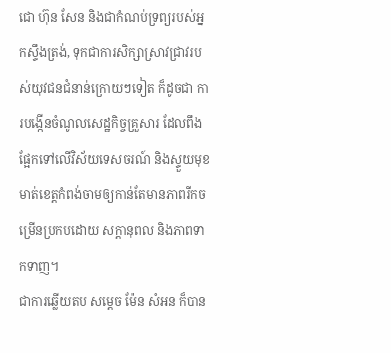ជោ ហ៊ុន សែន និងជាកំណប់ទ្រព្យរបស់អ្នកស្ទឹងត្រង់, ទុកជាការសិក្សាស្រាវជ្រាវរបស់យុវជនជំនាន់ក្រោយៗទៀត ក៏ដូចជា ការបង្កើនចំណូលសេដ្ឋកិច្ចគ្រួសារ ដែលពឹងផ្អែកទៅលើវិស័យទេសចរណ៍ និងស្ទួយមុខមាត់ខេត្តកំពង់ចាមឲ្យកាន់តែមានភាពរីកចម្រើនប្រកបដោយ សក្តានុពល និងភាពទាកទាញ។
ជាការឆ្លើយតប សម្តេច ម៉ែន សំអន ក៏បាន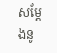សម្តែងនូ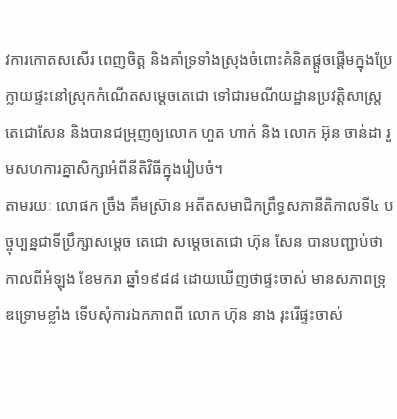វការកោតសសើរ ពេញចិត្ត និងគាំទ្រទាំងស្រុងចំពោះគំនិតផ្តួចផ្តើមក្នុងប្រែក្លាយផ្ទះនៅស្រុកកំណើតសម្តេចតេជោ ទៅជារមណីយដ្ឋានប្រវត្តិសាស្ត្រតេជោសែន និងបានជម្រុញឲ្យលោក ហួត ហាក់ និង លោក អ៊ុន ចាន់ដា រួមសហការគ្នាសិក្សាអំពីនីតិវិធីក្នុងរៀបចំ។
តាមរយៈ លោផក ច្រឹង គឹមស្រ៊ាន អតីតសមាជិកព្រឹទ្ធសភានីតិកាលទី៤ បច្ចុប្បន្នជាទីប្រឹក្សាសម្តេច តេជោ សម្តេចតេជោ ហ៊ុន សែន បានបញ្ជាប់ថា កាលពីអំឡុង ខែមករា ឆ្នាំ១៩៨៨ ដោយឃើញថាផ្ទះចាស់ មានសភាពទ្រុឌទ្រោមខ្លាំង ទើបសុំការឯកភាពពី លោក ហ៊ុន នាង រុះរើផ្ទះចាស់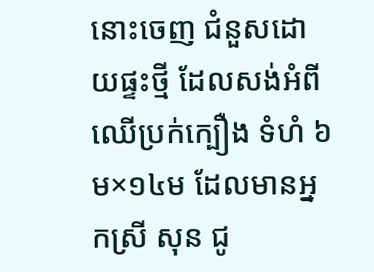នោះចេញ ជំនួសដោយផ្ទះថ្មី ដែលសង់អំពីឈើប្រក់ក្បឿង ទំហំ ៦ម×១៤ម ដែលមានអ្នកស្រី សុន ជូ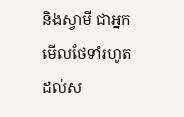និងស្វាមី ជាអ្នកមើលថែទាំរហូតដល់ស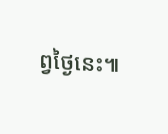ព្វថ្ងៃនេះ៕